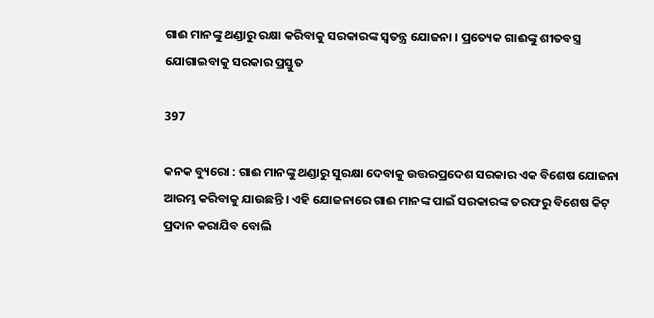ଗାଈ ମାନଙ୍କୁ ଥଣ୍ଡାରୁ ରକ୍ଷା କରିବାକୁ ସରକାରଙ୍କ ସ୍ୱତନ୍ତ୍ର ଯୋଜନା । ପ୍ରତ୍ୟେକ ଗାଈଙ୍କୁ ଶୀତବସ୍ତ୍ର ଯୋଗାଇବାକୁ ସରକାର ପ୍ରସ୍ତୁତ

397

କନକ ବ୍ୟୁରୋ : ଗାଈ ମାନଙ୍କୁ ଥଣ୍ଡାରୁ ସୁରକ୍ଷା ଦେବାକୁ ଉତ୍ତରପ୍ରଦେଶ ସରକାର ଏକ ବିଶେଷ ଯୋଜନା ଆରମ୍ଭ କରିବାକୁ ଯାଉଛନ୍ତି । ଏହି ଯୋଜନାରେ ଗାଈ ମାନଙ୍କ ପାଇଁ ସରକାରଙ୍କ ତରଫରୁ ବିଶେଷ କିଟ୍ ପ୍ରଦାନ କରାଯିବ ବୋଲି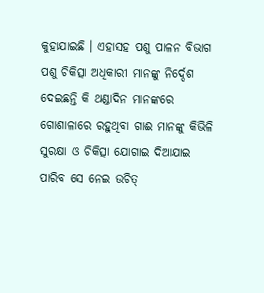କୁହାଯାଇଛି । ଏହାସହ ପଶୁ ପାଳନ ବିଭାଗ ପଶୁ ଚିକିତ୍ସା ଅଧିକାରୀ ମାନଙ୍କୁ ନିର୍ଦ୍ଦେଶ ଦେଇଛନ୍ତି କି ଥଣ୍ଡାଦିନ ମାନଙ୍କରେ ଗୋଶାଳାରେ ରହୁଥିବା ଗାଈ ମାନଙ୍କୁ କିଭିଳି ସୁରକ୍ଷା ଓ ଚିକିତ୍ସା ଯୋଗାଇ ଦିଆଯାଇ ପାରିବ ସେ ନେଇ ଉଚିତ୍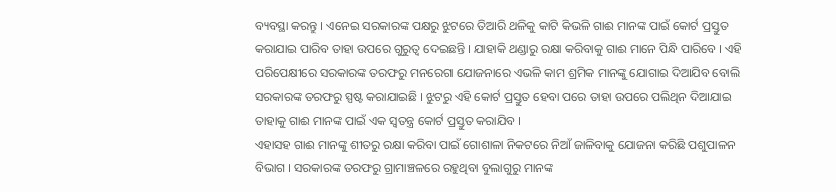ବ୍ୟବସ୍ଥା କରନ୍ତୁ । ଏନେଇ ସରକାରଙ୍କ ପକ୍ଷରୁ ଝୁଟରେ ତିଆରି ଥଳିକୁ କାଟି କିଭଳି ଗାଈ ମାନଙ୍କ ପାଇଁ କୋର୍ଟ ପ୍ରସ୍ତୁତ କରାଯାଇ ପାରିବ ତାହା ଉପରେ ଗୁରୁତ୍ୱ ଦେଇଛନ୍ତି । ଯାହାକି ଥଣ୍ଡାରୁ ରକ୍ଷା କରିବାକୁ ଗାଈ ମାନେ ପିନ୍ଧି ପାରିବେ । ଏହି ପରିପେକ୍ଷୀରେ ସରକାରଙ୍କ ତରଫରୁ ମନରେଗା ଯୋଜନାରେ ଏଭଳି କାମ ଶ୍ରମିକ ମାନଙ୍କୁ ଯୋଗାଇ ଦିଆଯିବ ବୋଲି ସରକାରଙ୍କ ତରଫରୁ ସ୍ପଷ୍ଟ କରାଯାଇଛି । ଝୁଟରୁ ଏହି କୋର୍ଟ ପ୍ରସ୍ତୁତ ହେବା ପରେ ତାହା ଉପରେ ପଲିଥିନ ଦିଆଯାଇ ତାହାକୁ ଗାଈ ମାନଙ୍କ ପାଇଁ ଏକ ସ୍ୱତନ୍ତ୍ର କୋର୍ଟ ପ୍ରସ୍ତୁତ କରାଯିବ ।
ଏହାସହ ଗାଈ ମାନଙ୍କୁ ଶୀତରୁ ରକ୍ଷା କରିବା ପାଇଁ ଗୋଶାଳା ନିକଟରେ ନିଆଁ ଜାଳିବାକୁ ଯୋଜନା କରିଛି ପଶୁପାଳନ ବିଭାଗ । ସରକାରଙ୍କ ତରଫରୁ ଗ୍ରାମାଞ୍ଚଳରେ ରହୁଥିବା ବୁଲାଗୁରୁ ମାନଙ୍କ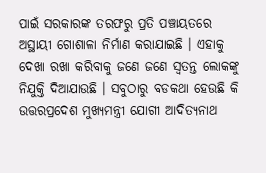ପାଇଁ ସରକାରଙ୍କ ତରଫରୁ ପ୍ରତି ପଞ୍ଚାୟତରେ ଅସ୍ଥାୟୀ ଗୋଶାଳା ନିର୍ମାଣ କରାଯାଇଛି । ଏହାକୁ ଦେଖା ରଖା କରିବାକୁ ଜଣେ ଜଣେ ସ୍ୱତନ୍ତ ଲୋକଙ୍କୁ ନିଯୁକ୍ତି ଦିଆଯାଉଛି । ସବୁଠାରୁ ବଡକଥା ହେଉଛି କି ଉତ୍ତରପ୍ରଦେଶ ମୁଖ୍ୟମନ୍ତ୍ରୀ ଯୋଗୀ ଆଦିତ୍ୟନାଥ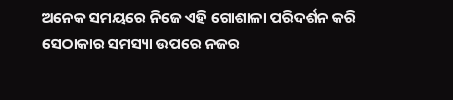ଅନେକ ସମୟରେ ନିଜେ ଏହି ଗୋଶାଳା ପରିଦର୍ଶନ କରି ସେଠାକାର ସମସ୍ୟା ଉପରେ ନଜର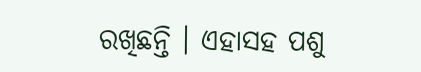ରଖିଛନ୍ତି । ଏହାସହ ପଶୁ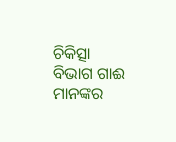ଚିକିତ୍ସା ବିଭାଗ ଗାଈ ମାନଙ୍କର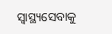ସ୍ୱାସ୍ଥ୍ୟସେବାକୁ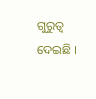ଗୁରୁତ୍ୱ ଦେଇଛି ।